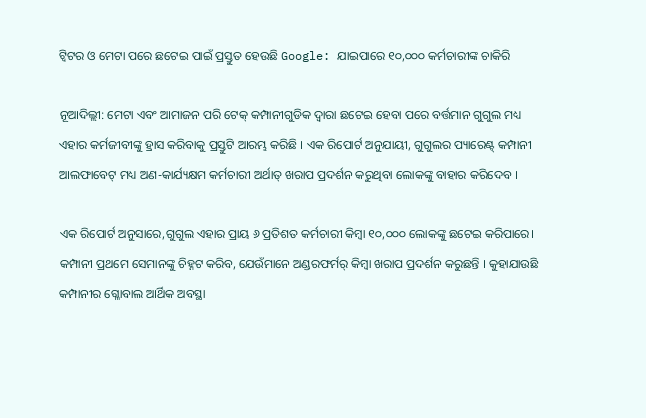ଟ୍ୱିଟର ଓ ମେଟା ପରେ ଛଟେଇ ପାଇଁ ପ୍ରସ୍ତୁତ ହେଉଛି Google: ଯାଇପାରେ ୧୦,୦୦୦ କର୍ମଚାରୀଙ୍କ ଚାକିରି

ନୂଆଦିଲ୍ଲୀ: ମେଟା ଏବଂ ଆମାଜନ ପରି ଟେକ୍ କମ୍ପାନୀଗୁଡିକ ଦ୍ୱାରା ଛଟେଇ ହେବା ପରେ ବର୍ତ୍ତମାନ ଗୁଗୁଲ ମଧ୍ୟ ଏହାର କର୍ମଜୀବୀଙ୍କୁ ହ୍ରାସ କରିବାକୁ ପ୍ରସ୍ତୁଟି ଆରମ୍ଭ କରିଛି । ଏକ ରିପୋର୍ଟ ଅନୁଯାୟୀ, ଗୁଗୁଲର ପ୍ୟାରେଣ୍ଟ୍ କମ୍ପାନୀ ଆଲଫାବେଟ୍ ମଧ୍ୟ ଅଣ-କାର୍ଯ୍ୟକ୍ଷମ କର୍ମଚାରୀ ଅର୍ଥାତ୍ ଖରାପ ପ୍ରଦର୍ଶନ କରୁଥିବା ଲୋକଙ୍କୁ ବାହାର କରିଦେବ ।

ଏକ ରିପୋର୍ଟ ଅନୁସାରେ,ଗୁଗୁଲ ଏହାର ପ୍ରାୟ ୬ ପ୍ରତିଶତ କର୍ମଚାରୀ କିମ୍ବା ୧୦,୦୦୦ ଲୋକଙ୍କୁ ଛଟେଇ କରିପାରେ। କମ୍ପାନୀ ପ୍ରଥମେ ସେମାନଙ୍କୁ ଚିହ୍ନଟ କରିବ, ଯେଉଁମାନେ ଅଣ୍ଡରଫର୍ମର୍ କିମ୍ବା ଖରାପ ପ୍ରଦର୍ଶନ କରୁଛନ୍ତି । କୁହାଯାଉଛି କମ୍ପାନୀର ଗ୍ଳୋବାଲ ଆର୍ଥିକ ଅବସ୍ଥା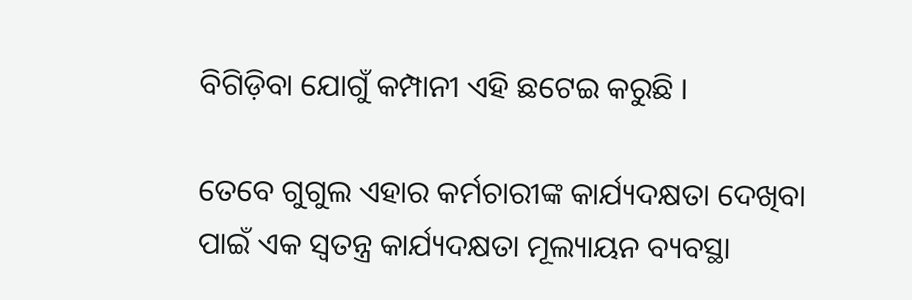ବିଗିଡ଼ିବା ଯୋଗୁଁ କମ୍ପାନୀ ଏହି ଛଟେଇ କରୁଛି ।

ତେବେ ଗୁଗୁଲ ଏହାର କର୍ମଚାରୀଙ୍କ କାର୍ଯ୍ୟଦକ୍ଷତା ଦେଖିବା ପାଇଁ ଏକ ସ୍ୱତନ୍ତ୍ର କାର୍ଯ୍ୟଦକ୍ଷତା ମୂଲ୍ୟାୟନ ବ୍ୟବସ୍ଥା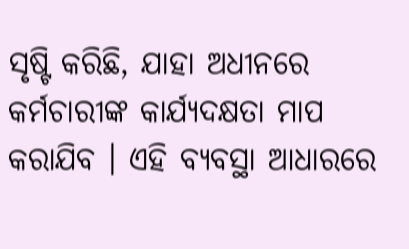ସୃଷ୍ଟି କରିଛି, ଯାହା ଅଧୀନରେ କର୍ମଚାରୀଙ୍କ କାର୍ଯ୍ୟଦକ୍ଷତା ମାପ କରାଯିବ । ଏହି ବ୍ୟବସ୍ଥା ଆଧାରରେ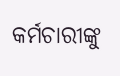କର୍ମଚାରୀଙ୍କୁ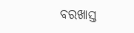ବରଖାସ୍ତ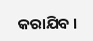କରାଯିବ ।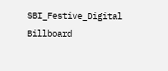SBI_Festive_Digital Billboard